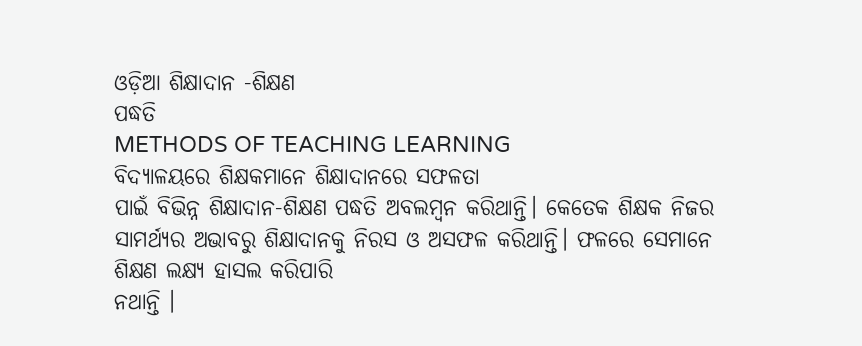ଓଡ଼ିଆ ଶିକ୍ଷାଦାନ -ଶିକ୍ଷଣ
ପଦ୍ଧତି
METHODS OF TEACHING LEARNING
ବିଦ୍ୟାଳୟରେ ଶିକ୍ଷକମାନେ ଶିକ୍ଷାଦାନରେ ସଫଳତା
ପାଇଁ ବିଭିନ୍ନ ଶିକ୍ଷାଦାନ-ଶିକ୍ଷଣ ପଦ୍ଧତି ଅବଲମ୍ବନ କରିଥାନ୍ତି। କେତେକ ଶିକ୍ଷକ ନିଜର ସାମର୍ଥ୍ୟର ଅଭାବରୁ ଶିକ୍ଷାଦାନକୁ ନିରସ ଓ ଅସଫଳ କରିଥାନ୍ତି। ଫଳରେ ସେମାନେ ଶିକ୍ଷଣ ଲକ୍ଷ୍ୟ ହାସଲ କରିପାରି
ନଥାନ୍ତି ।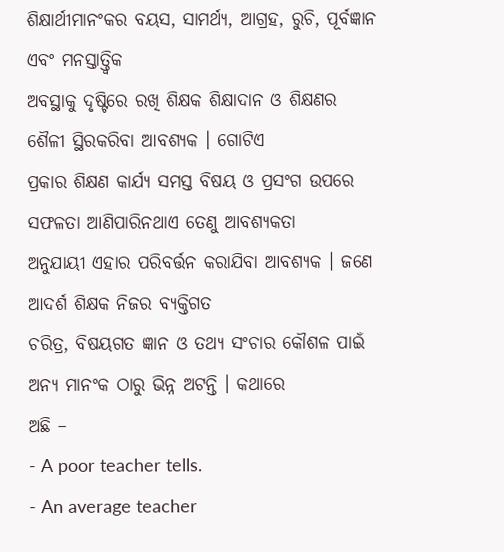ଶିକ୍ଷାର୍ଥୀମାନଂକର ବୟସ, ସାମର୍ଥ୍ୟ, ଆଗ୍ରହ, ରୁଚି, ପୂର୍ବଜ୍ଞାନ ଏବଂ ମନସ୍ତାତ୍ତ୍ବିକ
ଅବସ୍ଥାକୁ ଦୃଷ୍ଟିରେ ରଖି ଶିକ୍ଷକ ଶିକ୍ଷାଦାନ ଓ ଶିକ୍ଷଣର ଶୈଳୀ ସ୍ଥିରକରିବା ଆବଶ୍ୟକ । ଗୋଟିଏ
ପ୍ରକାର ଶିକ୍ଷଣ କାର୍ଯ୍ୟ ସମସ୍ତ ବିଷୟ ଓ ପ୍ରସଂଗ ଉପରେ ସଫଳତା ଆଣିପାରିନଥାଏ ତେଣୁ ଆବଶ୍ୟକତା
ଅନୁଯାୟୀ ଏହାର ପରିବର୍ତ୍ତନ କରାଯିବା ଆବଶ୍ୟକ । ଜଣେ ଆଦର୍ଶ ଶିକ୍ଷକ ନିଜର ବ୍ୟକ୍ତିଗତ
ଚରିତ୍ର, ବିଷୟଗତ ଜ୍ଞାନ ଓ ତଥ୍ୟ ସଂଚାର କୌଶଳ ପାଇଁ ଅନ୍ୟ ମାନଂକ ଠାରୁ ଭିନ୍ନ ଅଟନ୍ତି । କଥାରେ
ଅଛି –
- A poor teacher tells.
- An average teacher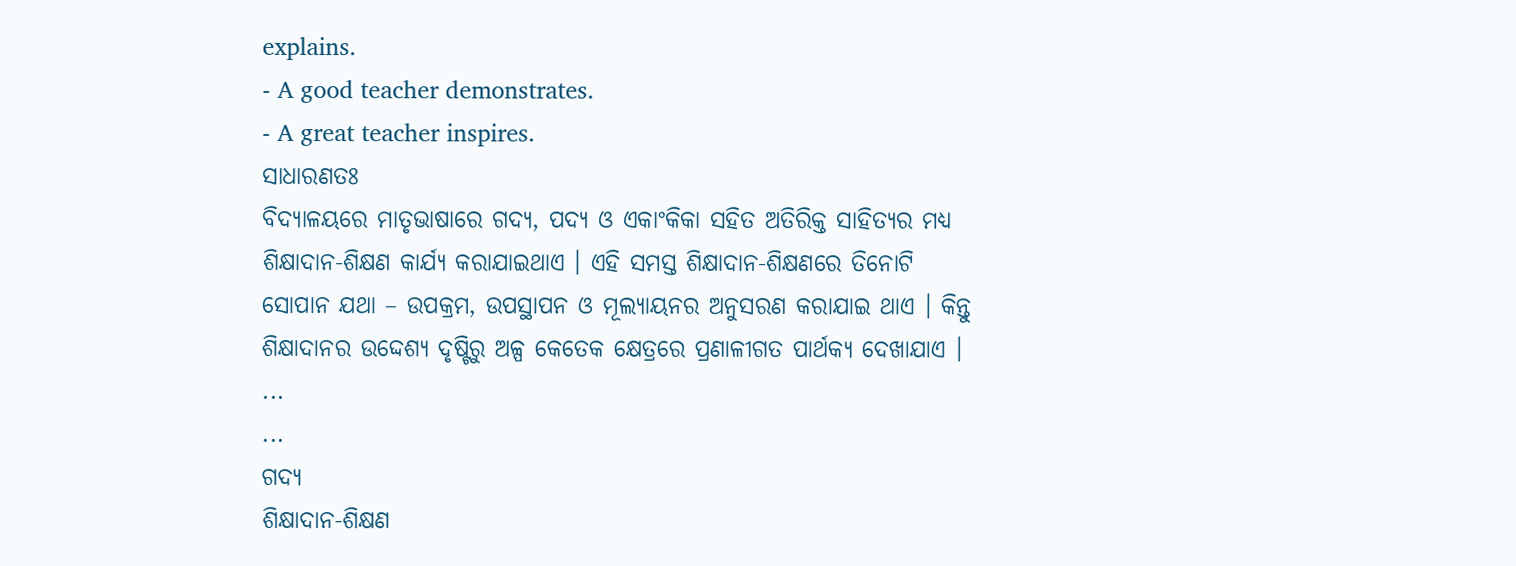explains.
- A good teacher demonstrates.
- A great teacher inspires.
ସାଧାରଣତଃ
ବିଦ୍ୟାଳୟରେ ମାତୃଭାଷାରେ ଗଦ୍ୟ, ପଦ୍ୟ ଓ ଏକାଂକିକା ସହିତ ଅତିରିକ୍ତ ସାହିତ୍ୟର ମଧ୍ୟ
ଶିକ୍ଷାଦାନ-ଶିକ୍ଷଣ କାର୍ଯ୍ୟ କରାଯାଇଥାଏ । ଏହି ସମସ୍ତ ଶିକ୍ଷାଦାନ-ଶିକ୍ଷଣରେ ତିନୋଟି
ସୋପାନ ଯଥା – ଉପକ୍ରମ, ଉପସ୍ଥାପନ ଓ ମୂଲ୍ୟାୟନର ଅନୁସରଣ କରାଯାଇ ଥାଏ । କିନ୍ତୁ
ଶିକ୍ଷାଦାନର ଉଦ୍ଦେଶ୍ୟ ଦୃଷ୍ଟିରୁ ଅଳ୍ପ କେତେକ କ୍ଷେତ୍ରରେ ପ୍ରଣାଳୀଗତ ପାର୍ଥକ୍ୟ ଦେଖାଯାଏ ।
...
...
ଗଦ୍ୟ
ଶିକ୍ଷାଦାନ-ଶିକ୍ଷଣ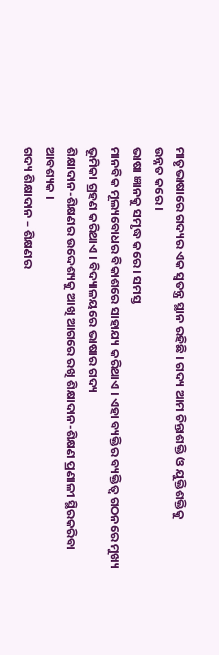ମାତୃଭାଷାରେ ଗଦ୍ୟର ଏକ ସ୍ବତନ୍ତ୍ର ସ୍ଥାନ ରହିଛି । ଗଦ୍ୟ ଆମ ଚିନ୍ତାଶକ୍ତି ଓ ଯୁକ୍ତିଶକ୍ତିକୁ
ଉନ୍ନତ କରେ ।
ଭାଷା ଜ୍ଞାନକୁ ସମୃଦ୍ଧ କରେ । ସମସ୍ତ
ମାନବିକ ମୂଲ୍ୟବୋଧର ବିକାଶରେ ସାହାଯ୍ୟ କରିଥାଏ । ଏହା ବ୍ୟକ୍ତିର ବ୍ୟକ୍ତିତ୍ବ ଗଠନରେ ମୁଖ୍ୟ
ଭୂମିକା ଗ୍ରହଣ କରିଥାଏ । ବିଦ୍ୟାଳୟରେ ଭାଷାର ଗଦ୍ୟ
ଶିକ୍ଷାଦାନ-ଶିକ୍ଷଣର ଉଦ୍ଦେଶ୍ୟକୁ ଆଖି ଆଗରେ ରଖି ଶିକ୍ଷାଦାନ-ଶିକ୍ଷଣ ପ୍ରଣାଳୀ ସ୍ଥିରକରିବା
ଆବଶ୍ୟକ ।
ଗଦ୍ୟ ଶିକ୍ଷାଦାନ – ଶିକ୍ଷଣର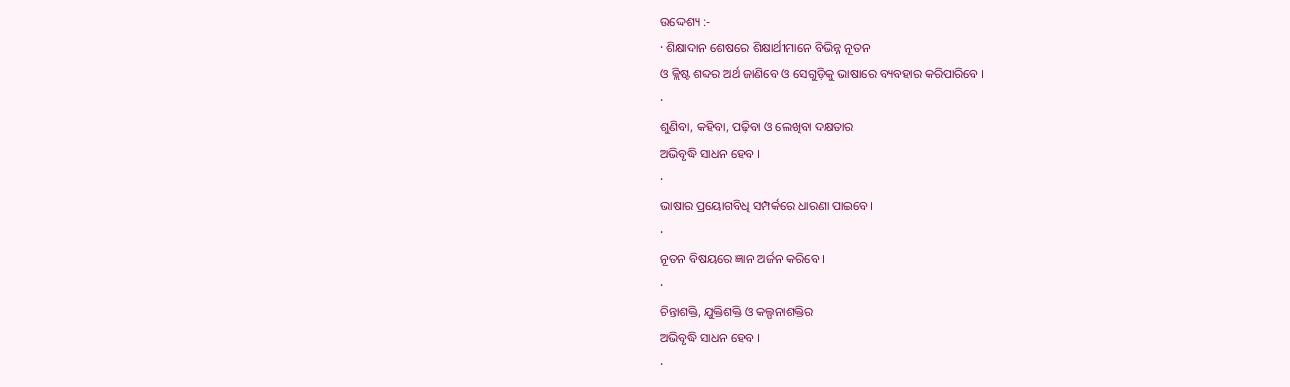ଉଦ୍ଦେଶ୍ୟ :-
· ଶିକ୍ଷାଦାନ ଶେଷରେ ଶିକ୍ଷାର୍ଥୀମାନେ ବିଭିନ୍ନ ନୂତନ
ଓ କ୍ଲିଷ୍ଟ ଶବ୍ଦର ଅର୍ଥ ଜାଣିବେ ଓ ସେଗୁଡ଼ିକୁ ଭାଷାରେ ବ୍ୟବହାର କରିପାରିବେ ।
·
ଶୁଣିବା, କହିବା, ପଢ଼ିବା ଓ ଲେଖିବା ଦକ୍ଷତାର
ଅଭିବୃଦ୍ଧି ସାଧନ ହେବ ।
·
ଭାଷାର ପ୍ରୟୋଗବିଧି ସମ୍ପର୍କରେ ଧାରଣା ପାଇବେ।
·
ନୂତନ ବିଷୟରେ ଜ୍ଞାନ ଅର୍ଜନ କରିବେ ।
·
ଚିନ୍ତାଶକ୍ତି, ଯୁକ୍ତିଶକ୍ତି ଓ କଲ୍ପନାଶକ୍ତିର
ଅଭିବୃଦ୍ଧି ସାଧନ ହେବ ।
·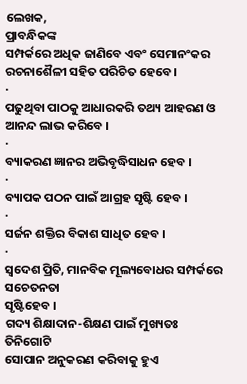ଲେଖକ,
ପ୍ରାବନ୍ଧିକଙ୍କ
ସମ୍ପର୍କରେ ଅଧିକ ଜାଣିବେ ଏବଂ ସେମାନଂକର ରଚନାଶୈଳୀ ସହିତ ପରିଚିତ ହେବେ ।
·
ପଢୁଥିବା ପାଠକୁ ଆଧାରକରି ତଥ୍ୟ ଆହରଣ ଓ ଆନନ୍ଦ ଲାଭ କରିବେ ।
·
ବ୍ୟାକରଣ ଜ୍ଞାନର ଅଭିବୃଦ୍ଧିସାଧନ ହେବ ।
·
ବ୍ୟାପକ ପଠନ ପାଇଁ ଆଗ୍ରହ ସୃଷ୍ଟି ହେବ ।
·
ସର୍ଜନ ଶକ୍ତିର ବିକାଶ ସାଧିତ ହେବ ।
·
ସ୍ବଦେଶ ପ୍ରିତି, ମାନବିକ ମୂଲ୍ୟବୋଧର ସମ୍ପର୍କରେ ସଚେତନତା
ସୃଷ୍ଟିହେବ ।
ଗଦ୍ୟ ଶିକ୍ଷାଦାନ-ଶିକ୍ଷଣ ପାଇଁ ମୁଖ୍ୟତଃ ତିନିଗୋଟି
ସୋପାନ ଅନୁକରଣ କରିବାକୁ ହୁଏ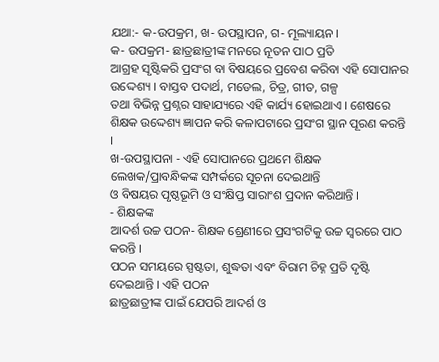ଯଥା:- କ-ଉପକ୍ରମ, ଖ- ଉପସ୍ଥାପନ, ଗ- ମୂଲ୍ୟାୟନ ।
କ- ଉପକ୍ରମ- ଛାତ୍ରଛାତ୍ରୀଙ୍କ ମନରେ ନୂତନ ପାଠ ପ୍ରତି
ଆଗ୍ରହ ସୃଷ୍ଟିକରି ପ୍ରସଂଗ ବା ବିଷୟରେ ପ୍ରବେଶ କରିବା ଏହି ସୋପାନର ଉଦ୍ଦେଶ୍ୟ । ବାସ୍ତବ ପଦାର୍ଥ, ମଡେଲ, ଚିତ୍ର, ଗୀତ, ଗଳ୍ପ
ତଥା ବିଭିନ୍ନ ପ୍ରଶ୍ନର ସାହାଯ୍ୟରେ ଏହି କାର୍ଯ୍ୟ ହୋଇଥାଏ । ଶେଷରେ
ଶିକ୍ଷକ ଉଦ୍ଦେଶ୍ୟ ଜ୍ଞାପନ କରି କଳାପଟାରେ ପ୍ରସଂଗ ସ୍ଥାନ ପୂରଣ କରନ୍ତି ।
ଖ-ଉପସ୍ଥାପନା - ଏହି ସୋପାନରେ ପ୍ରଥମେ ଶିକ୍ଷକ ଲେଖକ/ପ୍ରାବନ୍ଧିକଙ୍କ ସମ୍ପର୍କରେ ସୂଚନା ଦେଇଥାନ୍ତି
ଓ ବିଷୟର ପୃଷ୍ଠଭୂମି ଓ ସଂକ୍ଷିପ୍ତ ସାରାଂଶ ପ୍ରଦାନ କରିଥାନ୍ତି ।
- ଶିକ୍ଷକଙ୍କ
ଆଦର୍ଶ ଉଚ୍ଚ ପଠନ- ଶିକ୍ଷକ ଶ୍ରେଣୀରେ ପ୍ରସଂଗଟିକୁ ଉଚ୍ଚ ସ୍ବରରେ ପାଠ
କରନ୍ତି ।
ପଠନ ସମୟରେ ସ୍ପଷ୍ଟତା, ଶୁଦ୍ଧତା ଏବଂ ବିରାମ ଚିହ୍ନ ପ୍ରତି ଦୃଷ୍ଟି ଦେଇଥାନ୍ତି । ଏହି ପଠନ
ଛାତ୍ରଛାତ୍ରୀଙ୍କ ପାଇଁ ଯେପରି ଆଦର୍ଶ ଓ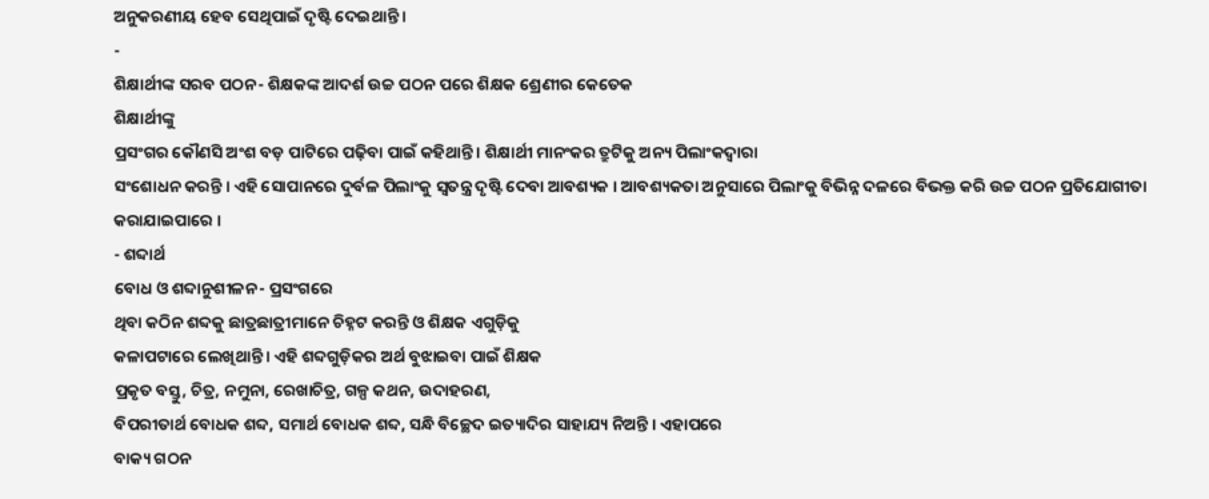ଅନୁକରଣୀୟ ହେବ ସେଥିପାଇଁ ଦୃଷ୍ଟି ଦେଇଥାନ୍ତି ।
-
ଶିକ୍ଷାର୍ଥୀଙ୍କ ସରବ ପଠନ- ଶିକ୍ଷକଙ୍କ ଆଦର୍ଶ ଉଚ୍ଚ ପଠନ ପରେ ଶିକ୍ଷକ ଶ୍ରେଣୀର କେତେକ
ଶିକ୍ଷାର୍ଥୀଙ୍କୁ
ପ୍ରସଂଗର କୌଣସି ଅଂଶ ବଡ଼ ପାଟିରେ ପଢ଼ିବା ପାଇଁ କହିଥାନ୍ତି । ଶିକ୍ଷାର୍ଥୀ ମାନଂକର ତ୍ରୁଟିକୁ ଅନ୍ୟ ପିଲାଂକଦ୍ବାରା
ସଂଶୋଧନ କରନ୍ତି । ଏହି ସୋପାନରେ ଦୁର୍ବଳ ପିଲାଂକୁ ସ୍ବତନ୍ତ୍ର ଦୃଷ୍ଟି ଦେବା ଆବଶ୍ୟକ । ଆବଶ୍ୟକତା ଅନୁସାରେ ପିଲାଂକୁ ବିଭିନ୍ନ ଦଳରେ ବିଭକ୍ତ କରି ଉଚ୍ଚ ପଠନ ପ୍ରତିଯୋଗୀତା
କରାଯାଇପାରେ ।
- ଶବ୍ଦାର୍ଥ
ବୋଧ ଓ ଶବ୍ଦାନୁଶୀଳନ- ପ୍ରସଂଗରେ
ଥିବା କଠିନ ଶବ୍ଦକୁ ଛାତ୍ରଛାତ୍ରୀମାନେ ଚିହ୍ନଟ କରନ୍ତି ଓ ଶିକ୍ଷକ ଏଗୁଡ଼ିକୁ
କଳାପଟାରେ ଲେଖିଥାନ୍ତି । ଏହି ଶବ୍ଦଗୁଡ଼ିକର ଅର୍ଥ ବୁଝାଇବା ପାଇଁ ଶିକ୍ଷକ
ପ୍ରକୃତ ବସ୍ତୁ, ଚିତ୍ର, ନମୁନା, ରେଖାଚିତ୍ର, ଗଳ୍ପ କଥନ, ଉଦାହରଣ,
ବିପରୀତାର୍ଥ ବୋଧକ ଶବ୍ଦ, ସମାର୍ଥ ବୋଧକ ଶବ୍ଦ, ସନ୍ଧି ବିଚ୍ଛେଦ ଇତ୍ୟାଦିର ସାହାଯ୍ୟ ନିଅନ୍ତି । ଏହାପରେ
ବାକ୍ୟ ଗଠନ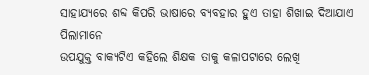ସାହାଯ୍ୟରେ ଶବ୍ଦ କିପରି ଭାଷାରେ ବ୍ୟବହାର ହୁଏ ତାହା ଶିଖାଇ ଦିଆଯାଏ ପିଲାମାନେ
ଉପଯୁକ୍ତ ବାକ୍ୟଟିଏ କହିଲେ ଶିକ୍ଷକ ତାକୁ କଳାପଟାରେ ଲେଖି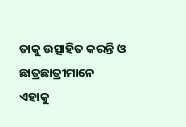ତାକୁ ଉତ୍ସାହିତ କରନ୍ତି ଓ ଛାତ୍ରଛାତ୍ରୀମାନେ
ଏହାକୁ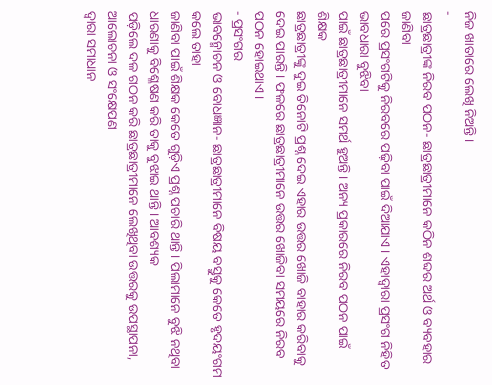ନିଜ ଖାତାରେ ଲେଖି ନିଅନ୍ତି ।
-
ଛାତ୍ରଛାତ୍ରୀଙ୍କ ନିରବ ପଠନ- ଛାତ୍ରଛାତ୍ରୀମାନେ କଠିନ ଶବ୍ଦର ଅର୍ଥ ଓ ବ୍ୟବହାର ଜାଣିବା
ପରେ ପ୍ରସଂଗଟିକୁ ନିରବରେ ପଢ଼ିବା ପାଇଁ ଦିଆଯାଏ । ଏହାଦ୍ବାରା ପ୍ରସଂଗ ନିହିତ ଭାବଧାରା ବୁଝିବା
ପାଇଁ ଛାତ୍ରଛାତ୍ରୀମାନେ ସମର୍ଥ ହୁଅନ୍ତି । ଅନ୍ୟ ପ୍ରକାରରେ ନିରବ ପଠନ ପାଇଁ ଶିକ୍ଷକ
ଛାତ୍ରଛାତ୍ରୀଙ୍କୁ ଦୁଇ ତିନୋଟି ପ୍ରଶ୍ନ ଦେଇ ଏହାର ଉତ୍ତର ଖୋଜି ବାହାର କରିବାକୁ ଦେଇ ପାରନ୍ତି । ଫଳରେ ଛାତ୍ରଛାତ୍ରୀମାନେ ଉତ୍ତର ଖୋଜିବା ସମୟରେ ନିରବ ପଠନ ହୋଇଥାଏ ।
- ପ୍ରସଂଗର
ଭାବନ୍ମୋଚନ ଓ ବୋଧଜ୍ଞାନ- ଛାତ୍ରଛାତ୍ରୀମାନେ ବିଷୟ ବସ୍ତୁକୁ କେତେ ହୃଦୟଂଗମ କଲେ ତାହା
ଜାଣିବା ପାଇଁ ଶିକ୍ଷକ କେତେ ଗୁଡ଼ିଏ ପ୍ରଶ୍ନ ପଚାରି ଥାନ୍ତି । ପିଲାମାନେ ବୁଝି ନଥିବା ଧାରଣାକୁ ବିଶ୍ଳେଷଣ କରି ତାକୁ ବୁଝାଇ ଥାନ୍ତି । ଆବଶ୍ୟକ
ପଡ଼ିଲେ ଦଳ ଗଠନ କରି ଛାତ୍ରଛାତ୍ରୀମାନେ ଲେଖିଥିବା ଉତ୍ତରକୁ ଉପସ୍ଥାପନା, ଆଲୋଚନା ଓ ସଂକ୍ଷେପଣ
ଦ୍ବାରା ସମାଧାନ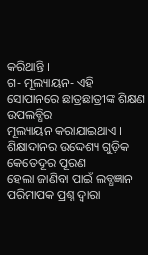କରିଥାନ୍ତି ।
ଗ- ମୂଲ୍ୟାୟନ- ଏହି ସୋପାନରେ ଛାତ୍ରଛାତ୍ରୀଙ୍କ ଶିକ୍ଷଣ ଉପଲବ୍ଧିର
ମୂଲ୍ୟାୟନ କରାଯାଇଥାଏ । ଶିକ୍ଷାଦାନର ଉଦ୍ଦେଶ୍ୟ ଗୁଡ଼ିକ କେତେଦୂର ପୂରଣ
ହେଲା ଜାଣିବା ପାଇଁ ଲବ୍ଧଜ୍ଞାନ ପରିମାପକ ପ୍ରଶ୍ନ ଦ୍ବାରା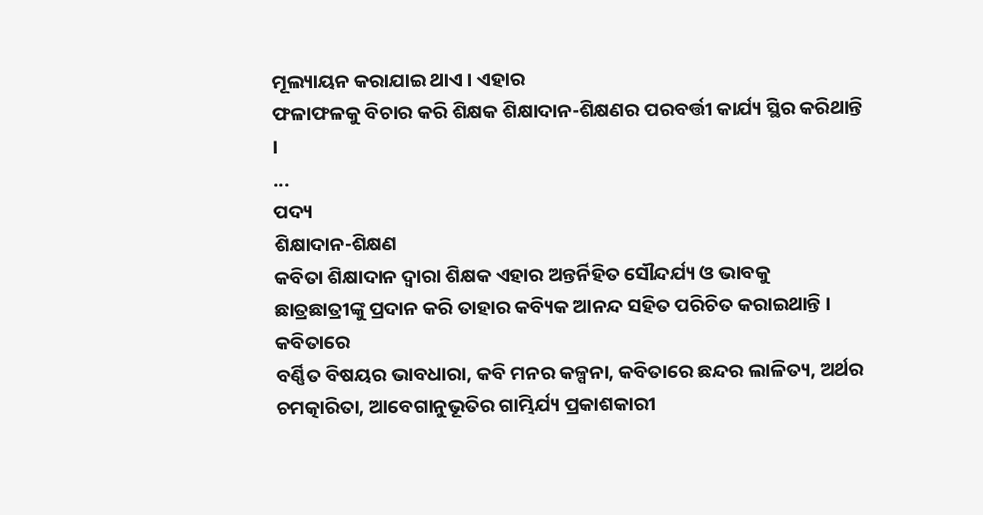ମୂଲ୍ୟାୟନ କରାଯାଇ ଥାଏ । ଏହାର
ଫଳାଫଳକୁ ବିଚାର କରି ଶିକ୍ଷକ ଶିକ୍ଷାଦାନ-ଶିକ୍ଷଣର ପରବର୍ତ୍ତୀ କାର୍ଯ୍ୟ ସ୍ଥିର କରିଥାନ୍ତି ।
...
ପଦ୍ୟ
ଶିକ୍ଷାଦାନ-ଶିକ୍ଷଣ
କବିତା ଶିକ୍ଷାଦାନ ଦ୍ବାରା ଶିକ୍ଷକ ଏହାର ଅନ୍ତର୍ନିହିତ ସୌନ୍ଦର୍ଯ୍ୟ ଓ ଭାବକୁ
ଛାତ୍ରଛାତ୍ରୀଙ୍କୁ ପ୍ରଦାନ କରି ତାହାର କବ୍ୟିକ ଆନନ୍ଦ ସହିତ ପରିଚିତ କରାଇଥାନ୍ତି । କବିତାରେ
ବର୍ଣ୍ଣିତ ବିଷୟର ଭାବଧାରା, କବି ମନର କଳ୍ପନା, କବିତାରେ ଛନ୍ଦର ଲାଳିତ୍ୟ, ଅର୍ଥର
ଚମତ୍କାରିତା, ଆବେଗାନୁଭୂତିର ଗାମ୍ଭିର୍ଯ୍ୟ ପ୍ରକାଶକାରୀ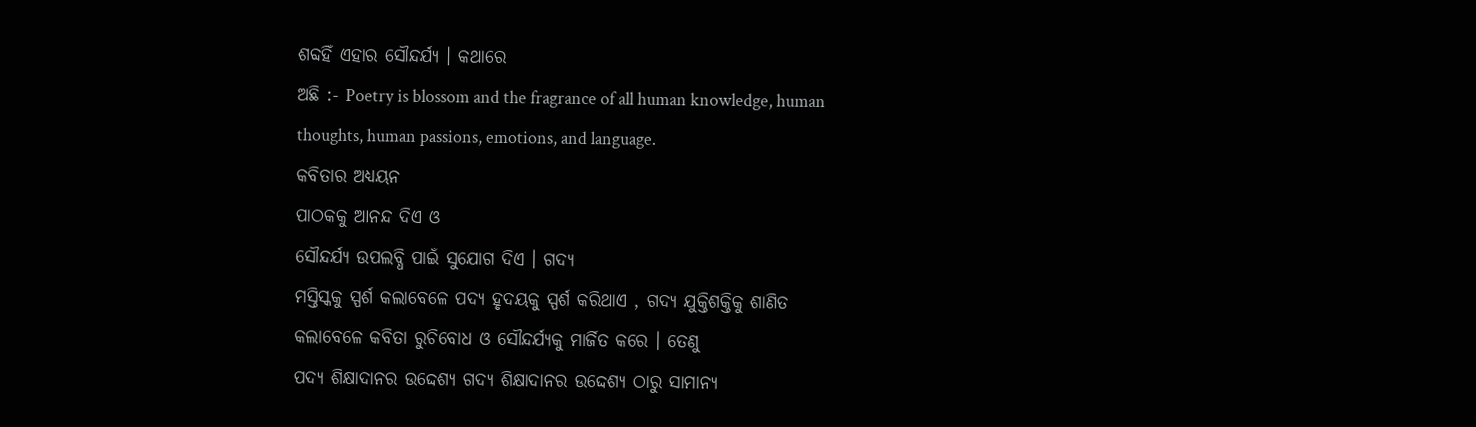ଶବ୍ଦହିଁ ଏହାର ସୌନ୍ଦର୍ଯ୍ୟ । କଥାରେ
ଅଛି :- Poetry is blossom and the fragrance of all human knowledge, human
thoughts, human passions, emotions, and language.
କବିତାର ଅଧ୍ୟୟନ
ପାଠକକୁ ଆନନ୍ଦ ଦିଏ ଓ
ସୌନ୍ଦର୍ଯ୍ୟ ଉପଲବ୍ଧି ପାଇଁ ସୁଯୋଗ ଦିଏ । ଗଦ୍ୟ
ମସ୍ତିସ୍କକୁ ସ୍ପର୍ଶ କଲାବେଳେ ପଦ୍ୟ ହୃଦୟକୁ ସ୍ପର୍ଶ କରିଥାଏ , ଗଦ୍ୟ ଯୁକ୍ତିଶକ୍ତିକୁ ଶାଣିତ
କଲାବେଳେ କବିତା ରୁଚିବୋଧ ଓ ସୌନ୍ଦର୍ଯ୍ୟକୁ ମାର୍ଜିତ କରେ । ତେଣୁ
ପଦ୍ୟ ଶିକ୍ଷାଦାନର ଉଦ୍ଦେଶ୍ୟ ଗଦ୍ୟ ଶିକ୍ଷାଦାନର ଉଦ୍ଦେଶ୍ୟ ଠାରୁ ସାମାନ୍ୟ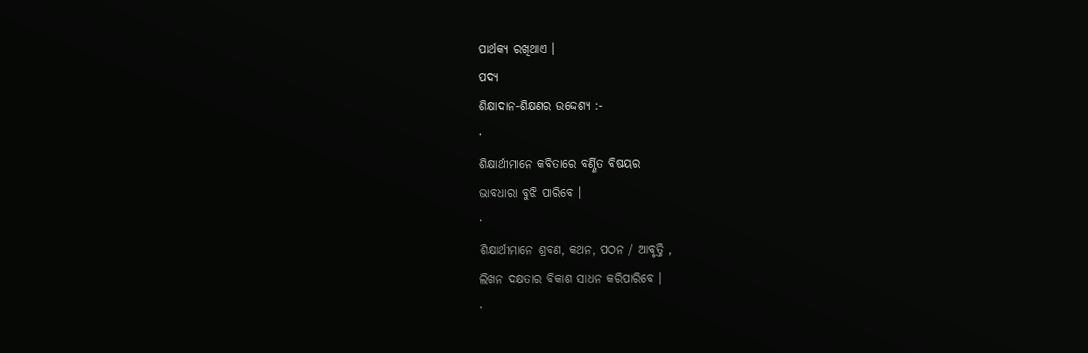ପାର୍ଥକ୍ୟ ରଖିଥାଏ ।
ପଦ୍ୟ
ଶିକ୍ଷାଦାନ-ଶିକ୍ଷଣର ଉଦ୍ଦେଶ୍ୟ :-
·
ଶିକ୍ଷାର୍ଥୀମାନେ କବିତାରେ ବର୍ଣ୍ଣିତ ବିଷୟର
ଭାବଧାରା ବୁଝି ପାରିବେ ।
·
ଶିକ୍ଷାର୍ଥୀମାନେ ଶ୍ରବଣ, କଥନ, ପଠନ / ଆବୃତ୍ତି ,
ଲିଖନ ଦକ୍ଷତାର ବିକାଶ ସାଧନ କରିପାରିବେ ।
·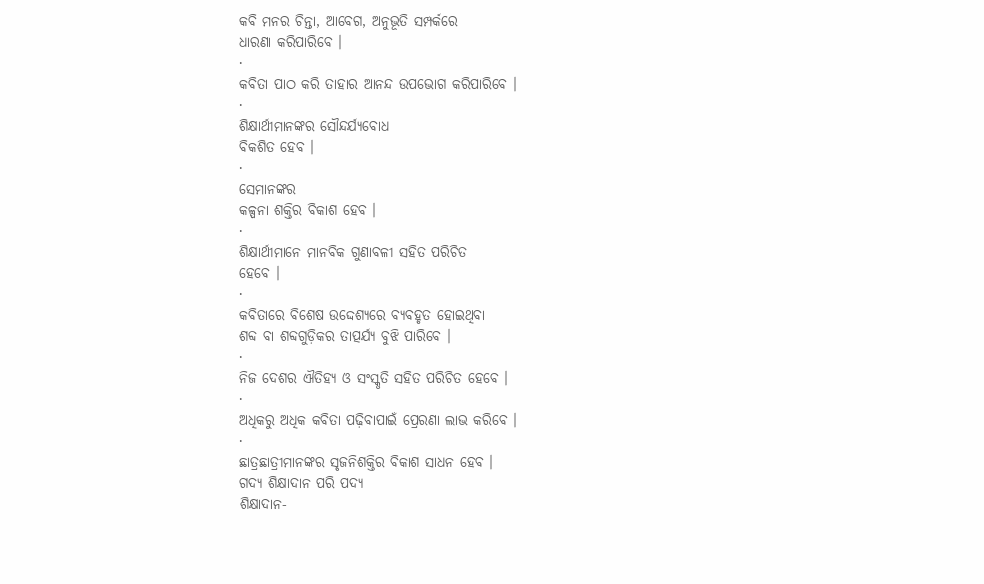କବି ମନର ଚିନ୍ତା, ଆବେଗ, ଅନୁଭୂତି ସମ୍ପର୍କରେ
ଧାରଣା କରିପାରିବେ ।
·
କବିତା ପାଠ କରି ତାହାର ଆନନ୍ଦ ଉପଭୋଗ କରିପାରିବେ ।
·
ଶିକ୍ଷାର୍ଥୀମାନଙ୍କର ସୌନ୍ଦର୍ଯ୍ୟବୋଧ
ବିକଶିତ ହେବ ।
·
ସେମାନଙ୍କର
କଳ୍ପନା ଶକ୍ତିର ବିକାଶ ହେବ ।
·
ଶିକ୍ଷାର୍ଥୀମାନେ ମାନବିକ ଗୁଣାବଳୀ ସହିତ ପରିଚିତ
ହେବେ ।
·
କବିତାରେ ବିଶେଷ ଉଦ୍ଦେଶ୍ୟରେ ବ୍ୟବହୃତ ହୋଇଥିବା
ଶବ୍ଦ ବା ଶବ୍ଦଗୁଡ଼ିକର ତାତ୍ପର୍ଯ୍ୟ ବୁଝି ପାରିବେ ।
·
ନିଜ ଦେଶର ଐତିହ୍ୟ ଓ ସଂସ୍କୃତି ସହିତ ପରିଚିତ ହେବେ ।
·
ଅଧିକରୁ ଅଧିକ କବିତା ପଢ଼ିବାପାଇଁ ପ୍ରେରଣା ଲାଭ କରିବେ ।
·
ଛାତ୍ରଛାତ୍ରୀମାନଙ୍କର ସୃଜନିଶକ୍ତିର ବିକାଶ ସାଧନ ହେବ ।
ଗଦ୍ୟ ଶିକ୍ଷାଦାନ ପରି ପଦ୍ୟ
ଶିକ୍ଷାଦାନ-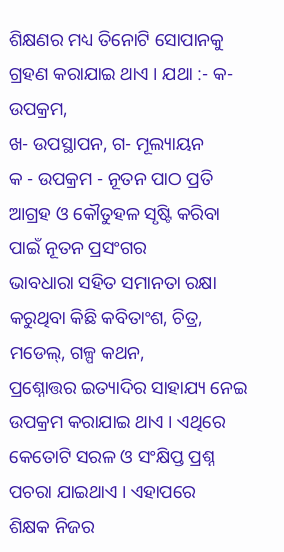ଶିକ୍ଷଣର ମଧ୍ୟ ତିନୋଟି ସୋପାନକୁ ଗ୍ରହଣ କରାଯାଇ ଥାଏ । ଯଥା :- କ-ଉପକ୍ରମ,
ଖ- ଉପସ୍ଥାପନ, ଗ- ମୂଲ୍ୟାୟନ
କ - ଉପକ୍ରମ - ନୂତନ ପାଠ ପ୍ରତି ଆଗ୍ରହ ଓ କୌତୁହଳ ସୃଷ୍ଟି କରିବା ପାଇଁ ନୂତନ ପ୍ରସଂଗର
ଭାବଧାରା ସହିତ ସମାନତା ରକ୍ଷା କରୁଥିବା କିଛି କବିତାଂଶ, ଚିତ୍ର, ମଡେଲ୍, ଗଳ୍ପ କଥନ,
ପ୍ରଶ୍ନୋତ୍ତର ଇତ୍ୟାଦିର ସାହାଯ୍ୟ ନେଇ ଉପକ୍ରମ କରାଯାଇ ଥାଏ । ଏଥିରେ
କେତୋଟି ସରଳ ଓ ସଂକ୍ଷିପ୍ତ ପ୍ରଶ୍ନ ପଚରା ଯାଇଥାଏ । ଏହାପରେ
ଶିକ୍ଷକ ନିଜର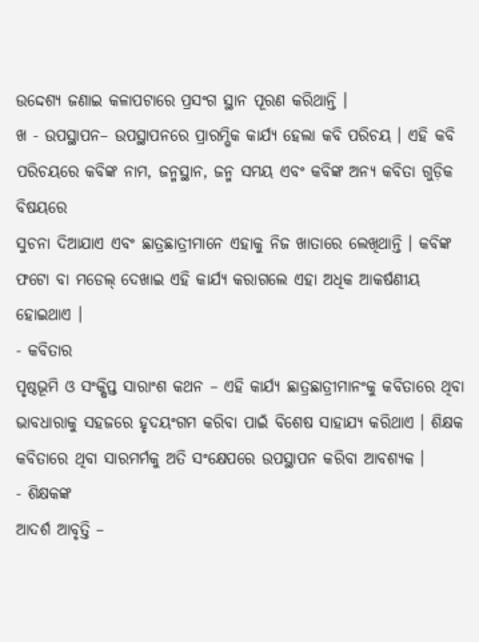ଉଦ୍ଦେଶ୍ୟ ଜଣାଇ କଳାପଟାରେ ପ୍ରସଂଗ ସ୍ଥାନ ପୂରଣ କରିଥାନ୍ତି ।
ଖ - ଉପସ୍ଥାପନ– ଉପସ୍ଥାପନରେ ପ୍ରାରମ୍ଭିକ କାର୍ଯ୍ୟ ହେଲା କବି ପରିଚୟ । ଏହି କବି
ପରିଚୟରେ କବିଙ୍କ ନାମ, ଜନ୍ମସ୍ଥାନ, ଜନ୍ମ ସମୟ ଏବଂ କବିଙ୍କ ଅନ୍ୟ କବିତା ଗୁଡ଼ିକ ବିଷୟରେ
ସୁଚନା ଦିଆଯାଏ ଏବଂ ଛାତ୍ରଛାତ୍ରୀମାନେ ଏହାକୁ ନିଜ ଖାତାରେ ଲେଖିଥାନ୍ତି । କବିଙ୍କ
ଫଟୋ ବା ମଡେଲ୍ ଦେଖାଇ ଏହି କାର୍ଯ୍ୟ କରାଗଲେ ଏହା ଅଧିକ ଆକର୍ଷଣୀୟ ହୋଇଥାଏ ।
- କବିତାର
ପୃଷ୍ଠଭୂମି ଓ ସଂକ୍ଷିପ୍ତ ସାରାଂଶ କଥନ – ଏହି କାର୍ଯ୍ୟ ଛାତ୍ରଛାତ୍ରୀମାନଂକୁ କବିତାରେ ଥିବା
ଭାବଧାରାକୁ ସହଜରେ ହୃଦୟଂଗମ କରିବା ପାଇଁ ବିଶେଷ ସାହାଯ୍ୟ କରିଥାଏ । ଶିକ୍ଷକ
କବିତାରେ ଥିବା ସାରମର୍ମକୁ ଅତି ସଂକ୍ଷେପରେ ଉପସ୍ଥାପନ କରିବା ଆବଶ୍ୟକ ।
- ଶିକ୍ଷକଙ୍କ
ଆଦର୍ଶ ଆବୃତ୍ତି –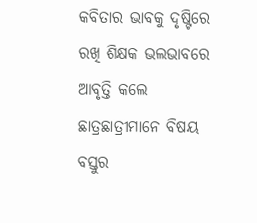କବିତାର ଭାବକୁ ଦୃଷ୍ଟିରେ ରଖି ଶିକ୍ଷକ ଭଲଭାବରେ ଆବୃତ୍ତି କଲେ ଛାତ୍ରଛାତ୍ରୀମାନେ ବିଷୟ
ବସ୍ତୁର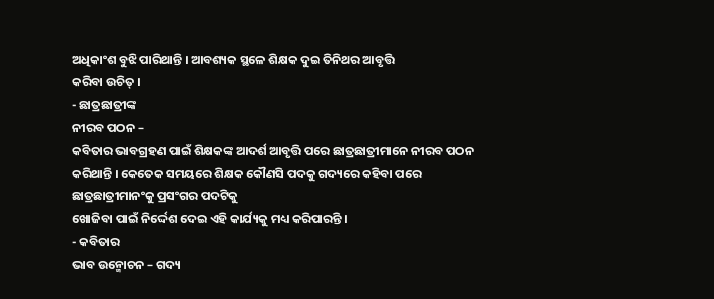ଅଧିକାଂଶ ବୁଝି ପାରିଥାନ୍ତି । ଆବଶ୍ୟକ ସ୍ଥଳେ ଶିକ୍ଷକ ଦୁଇ ତିନିଥର ଆବୃତ୍ତି
କରିବା ଉଚିତ୍ ।
- ଛାତ୍ରଛାତ୍ରୀଙ୍କ
ନୀରବ ପଠନ –
କବିତାର ଭାବଗ୍ରହଣ ପାଇଁ ଶିକ୍ଷକଙ୍କ ଆଦର୍ଶ ଆବୃତ୍ତି ପରେ ଛାତ୍ରଛାତ୍ରୀମାନେ ନୀରବ ପଠନ
କରିଥାନ୍ତି । କେତେକ ସମୟରେ ଶିକ୍ଷକ କୌଣସି ପଦକୁ ଗଦ୍ୟରେ କହିବା ପରେ ଛାତ୍ରଛାତ୍ରୀମାନଂକୁ ପ୍ରସଂଗର ପଦଟିକୁ
ଖୋଜିବା ପାଇଁ ନିର୍ଦ୍ଦେଶ ଦେଇ ଏହି କାର୍ଯ୍ୟକୁ ମଧ୍ୟ କରିପାରନ୍ତି ।
- କବିତାର
ଭାବ ଉନ୍ମୋଚନ – ଗଦ୍ୟ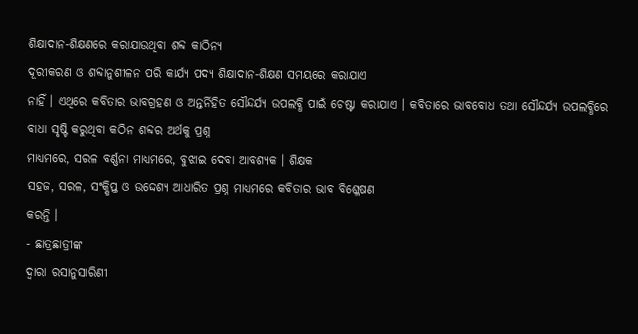ଶିକ୍ଷାଦାନ-ଶିକ୍ଷଣରେ କରାଯାଉଥିବା ଶବ୍ଦ କାଠିନ୍ୟ
ଦୂରୀକରଣ ଓ ଶବ୍ଦାନୁଶୀଳନ ପରି କାର୍ଯ୍ୟ ପଦ୍ୟ ଶିକ୍ଷାଦାନ-ଶିକ୍ଷଣ ସମୟରେ କରାଯାଏ
ନାହିଁ । ଏଥିରେ କବିତାର ଭାବଗ୍ରହଣ ଓ ଅନ୍ତର୍ନିହିତ ସୌନ୍ଦର୍ଯ୍ୟ ଉପଲବ୍ଧି ପାଇଁ ଚେଷ୍ଟା କରାଯାଏ । କବିତାରେ ଭାବବୋଧ ତଥା ସୌନ୍ଦର୍ଯ୍ୟ ଉପଲବ୍ଧିରେ ବାଧା ସୃଷ୍ଟି କରୁଥିବା କଠିନ ଶବ୍ଦର ଅର୍ଥକୁ ପ୍ରଶ୍ନ
ମାଧ୍ୟମରେ, ସରଳ ବର୍ଣ୍ଣନା ମାଧ୍ୟମରେ, ବୁଝାଇ ଦେବା ଆବଶ୍ୟକ । ଶିକ୍ଷକ
ସହଜ, ସରଳ, ସଂକ୍ଷିପ୍ତ ଓ ଉଦ୍ଦେଶ୍ୟ ଆଧାରିତ ପ୍ରଶ୍ନ ମାଧ୍ୟମରେ କବିତାର ଭାବ ବିଶ୍ଳେଷଣ
କରନ୍ତି ।
- ଛାତ୍ରଛାତ୍ରୀଙ୍କ
ଦ୍ବାରା ରସାନୁସାରିଣୀ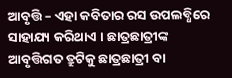ଆବୃତ୍ତି – ଏହା କବିତାର ରସ ଉପଲବ୍ଧିରେ ସାହାଯ୍ୟ କରିଥାଏ । ଛାତ୍ରଛାତ୍ରୀଙ୍କ ଆବୃତ୍ତିଗତ ତ୍ରୁଟିକୁ ଛାତ୍ରଛାତ୍ରୀ ବା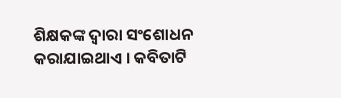ଶିକ୍ଷକଙ୍କ ଦ୍ବାରା ସଂଶୋଧନ
କରାଯାଇଥାଏ । କବିତାଟି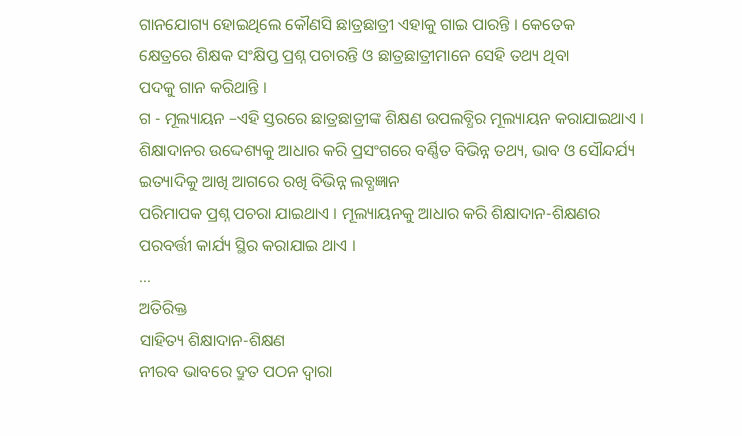ଗାନଯୋଗ୍ୟ ହୋଇଥିଲେ କୌଣସି ଛାତ୍ରଛାତ୍ରୀ ଏହାକୁ ଗାଇ ପାରନ୍ତି । କେତେକ
କ୍ଷେତ୍ରରେ ଶିକ୍ଷକ ସଂକ୍ଷିପ୍ତ ପ୍ରଶ୍ନ ପଚାରନ୍ତି ଓ ଛାତ୍ରଛାତ୍ରୀମାନେ ସେହି ତଥ୍ୟ ଥିବା
ପଦକୁ ଗାନ କରିଥାନ୍ତି ।
ଗ - ମୂଲ୍ୟାୟନ –ଏହି ସ୍ତରରେ ଛାତ୍ରଛାତ୍ରୀଙ୍କ ଶିକ୍ଷଣ ଉପଲବ୍ଧିର ମୂଲ୍ୟାୟନ କରାଯାଇଥାଏ । ଶିକ୍ଷାଦାନର ଉଦ୍ଦେଶ୍ୟକୁ ଆଧାର କରି ପ୍ରସଂଗରେ ବର୍ଣ୍ଣିତ ବିଭିନ୍ନ ତଥ୍ୟ, ଭାବ ଓ ସୌନ୍ଦର୍ଯ୍ୟ
ଇତ୍ୟାଦିକୁ ଆଖି ଆଗରେ ରଖି ବିଭିନ୍ନ ଲବ୍ଧଜ୍ଞାନ
ପରିମାପକ ପ୍ରଶ୍ନ ପଚରା ଯାଇଥାଏ । ମୂଲ୍ୟାୟନକୁ ଆଧାର କରି ଶିକ୍ଷାଦାନ-ଶିକ୍ଷଣର
ପରବର୍ତ୍ତୀ କାର୍ଯ୍ୟ ସ୍ଥିର କରାଯାଇ ଥାଏ ।
...
ଅତିରିକ୍ତ
ସାହିତ୍ୟ ଶିକ୍ଷାଦାନ-ଶିକ୍ଷଣ
ନୀରବ ଭାବରେ ଦ୍ରୁତ ପଠନ ଦ୍ବାରା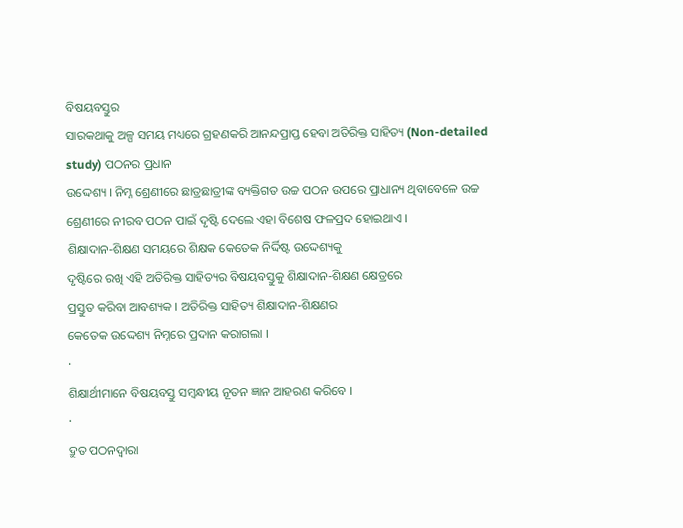ବିଷୟବସ୍ତୁର
ସାରକଥାକୁ ଅଳ୍ପ ସମୟ ମଧ୍ୟରେ ଗ୍ରହଣକରି ଆନନ୍ଦପ୍ରାପ୍ତ ହେବା ଅତିରିକ୍ତ ସାହିତ୍ୟ (Non-detailed study) ପଠନର ପ୍ରଧାନ
ଉଦ୍ଦେଶ୍ୟ । ନିମ୍ନ ଶ୍ରେଣୀରେ ଛାତ୍ରଛାତ୍ରୀଙ୍କ ବ୍ୟକ୍ତିଗତ ଉଚ୍ଚ ପଠନ ଉପରେ ପ୍ରାଧାନ୍ୟ ଥିବାବେଳେ ଉଚ୍ଚ
ଶ୍ରେଣୀରେ ନୀରବ ପଠନ ପାଇଁ ଦୃଷ୍ଟି ଦେଲେ ଏହା ବିଶେଷ ଫଳପ୍ରଦ ହୋଇଥାଏ ।
ଶିକ୍ଷାଦାନ-ଶିକ୍ଷଣ ସମୟରେ ଶିକ୍ଷକ କେତେକ ନିର୍ଦ୍ଦିଷ୍ଟ ଉଦ୍ଦେଶ୍ୟକୁ
ଦୃଷ୍ଟିରେ ରଖି ଏହି ଅତିରିକ୍ତ ସାହିତ୍ୟର ବିଷୟବସ୍ତୁକୁ ଶିକ୍ଷାଦାନ-ଶିକ୍ଷଣ କ୍ଷେତ୍ରରେ
ପ୍ରସ୍ତୁତ କରିବା ଆବଶ୍ୟକ । ଅତିରିକ୍ତ ସାହିତ୍ୟ ଶିକ୍ଷାଦାନ-ଶିକ୍ଷଣର
କେତେକ ଉଦ୍ଦେଶ୍ୟ ନିମ୍ନରେ ପ୍ରଦାନ କରାଗଲା ।
·
ଶିକ୍ଷାର୍ଥୀମାନେ ବିଷୟବସ୍ତୁ ସମ୍ବନ୍ଧୀୟ ନୂତନ ଜ୍ଞାନ ଆହରଣ କରିବେ ।
·
ଦ୍ରୁତ ପଠନଦ୍ବାରା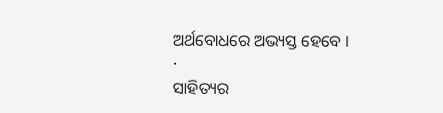ଅର୍ଥବୋଧରେ ଅଭ୍ୟସ୍ତ ହେବେ ।
·
ସାହିତ୍ୟର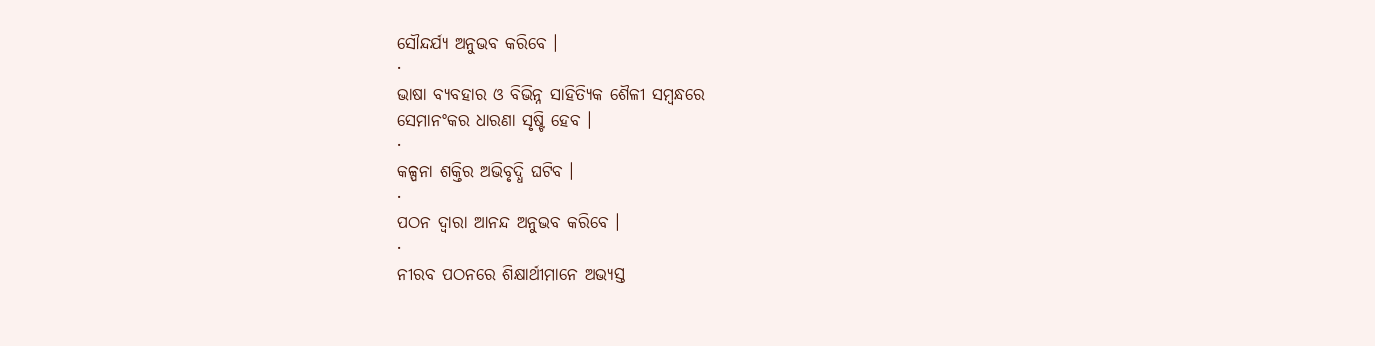ସୌନ୍ଦର୍ଯ୍ୟ ଅନୁଭବ କରିବେ ।
·
ଭାଷା ବ୍ୟବହାର ଓ ବିଭିନ୍ନ ସାହିତ୍ୟିକ ଶୈଳୀ ସମ୍ବନ୍ଧରେ
ସେମାନଂକର ଧାରଣା ସୃଷ୍ଟି ହେବ ।
·
କଳ୍ପନା ଶକ୍ତିର ଅଭିବୃଦ୍ଧି ଘଟିବ ।
·
ପଠନ ଦ୍ବାରା ଆନନ୍ଦ ଅନୁଭବ କରିବେ ।
·
ନୀରବ ପଠନରେ ଶିକ୍ଷାର୍ଥୀମାନେ ଅଭ୍ୟସ୍ତ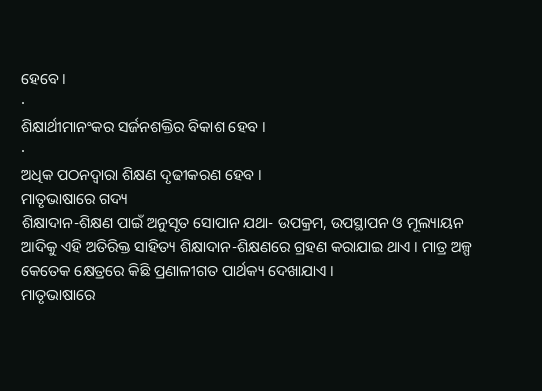ହେବେ ।
·
ଶିକ୍ଷାର୍ଥୀମାନଂକର ସର୍ଜନଶକ୍ତିର ବିକାଶ ହେବ ।
·
ଅଧିକ ପଠନଦ୍ବାରା ଶିକ୍ଷଣ ଦୃଢୀକରଣ ହେବ ।
ମାତୃଭାଷାରେ ଗଦ୍ୟ
ଶିକ୍ଷାଦାନ-ଶିକ୍ଷଣ ପାଇଁ ଅନୁସୃତ ସୋପାନ ଯଥା- ଉପକ୍ରମ, ଉପସ୍ଥାପନ ଓ ମୂଲ୍ୟାୟନ
ଆଦିକୁ ଏହି ଅତିରିକ୍ତ ସାହିତ୍ୟ ଶିକ୍ଷାଦାନ-ଶିକ୍ଷଣରେ ଗ୍ରହଣ କରାଯାଇ ଥାଏ । ମାତ୍ର ଅଳ୍ପ କେତେକ କ୍ଷେତ୍ରରେ କିଛି ପ୍ରଣାଳୀଗତ ପାର୍ଥକ୍ୟ ଦେଖାଯାଏ ।
ମାତୃଭାଷାରେ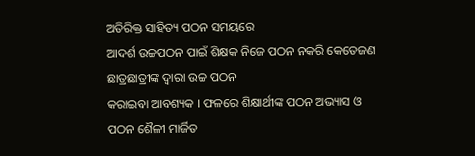ଅତିରିକ୍ତ ସାହିତ୍ୟ ପଠନ ସମୟରେ
ଆଦର୍ଶ ଉଚ୍ଚପଠନ ପାଇଁ ଶିକ୍ଷକ ନିଜେ ପଠନ ନକରି କେତେଜଣ ଛାତ୍ରଛାତ୍ରୀଙ୍କ ଦ୍ବାରା ଉଚ୍ଚ ପଠନ
କରାଇବା ଆବଶ୍ୟକ । ଫଳରେ ଶିକ୍ଷାର୍ଥୀଙ୍କ ପଠନ ଅଭ୍ୟାସ ଓ ପଠନ ଶୈଳୀ ମାର୍ଜିତ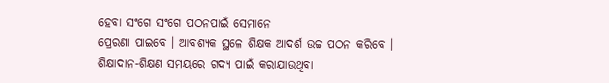ହେବା ସଂଗେ ସଂଗେ ପଠନପାଇଁ ସେମାନେ
ପ୍ରେରଣା ପାଇବେ । ଆବଶ୍ୟକ ସ୍ଥଳେ ଶିକ୍ଷକ ଆଦର୍ଶ ଉଚ୍ଚ ପଠନ କରିବେ ।
ଶିକ୍ଷାଦାନ-ଶିକ୍ଷଣ ସମୟରେ ଗଦ୍ୟ ପାଇଁ କରାଯାଉଥିବା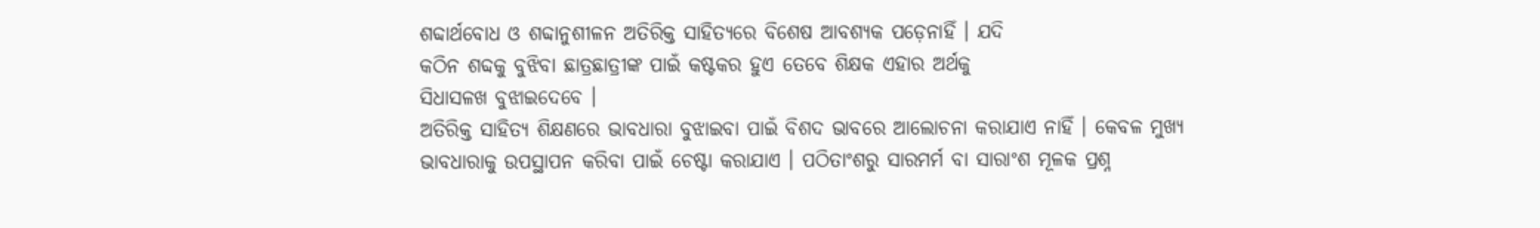ଶବ୍ଦାର୍ଥବୋଧ ଓ ଶବ୍ଦାନୁଶୀଳନ ଅତିରିକ୍ତ ସାହିତ୍ୟରେ ବିଶେଷ ଆବଶ୍ୟକ ପଡ଼େନାହିଁ । ଯଦି
କଠିନ ଶବ୍ଦକୁ ବୁଝିବା ଛାତ୍ରଛାତ୍ରୀଙ୍କ ପାଇଁ କଷ୍ଟକର ହୁଏ ତେବେ ଶିକ୍ଷକ ଏହାର ଅର୍ଥକୁ
ସିଧାସଳଖ ବୁଝାଇଦେବେ ।
ଅତିରିକ୍ତ ସାହିତ୍ୟ ଶିକ୍ଷଣରେ ଭାବଧାରା ବୁଝାଇବା ପାଇଁ ବିଶଦ ଭାବରେ ଆଲୋଚନା କରାଯାଏ ନାହିଁ । କେବଳ ମୁଖ୍ୟ
ଭାବଧାରାକୁ ଉପସ୍ଥାପନ କରିବା ପାଇଁ ଚେଷ୍ଟା କରାଯାଏ । ପଠିତାଂଶରୁ ସାରମର୍ମ ବା ସାରାଂଶ ମୂଳକ ପ୍ରଶ୍ନ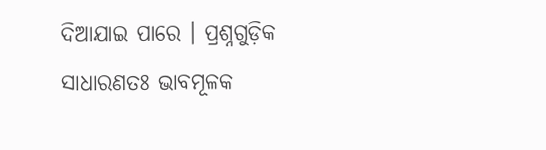ଦିଆଯାଇ ପାରେ । ପ୍ରଶ୍ନଗୁଡ଼ିକ ସାଧାରଣତଃ ଭାବମୂଳକ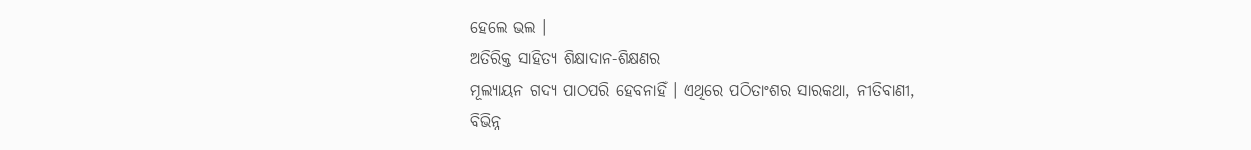ହେଲେ ଭଲ ।
ଅତିରିକ୍ତ ସାହିତ୍ୟ ଶିକ୍ଷାଦାନ-ଶିକ୍ଷଣର
ମୂଲ୍ୟାୟନ ଗଦ୍ୟ ପାଠପରି ହେବନାହିଁ । ଏଥିରେ ପଠିତାଂଶର ସାରକଥା, ନୀତିବାଣୀ,
ବିଭିନ୍ନ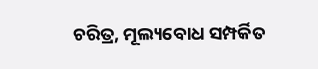ଚରିତ୍ର, ମୂଲ୍ୟବୋଧ ସମ୍ପର୍କିତ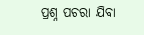ପ୍ରଶ୍ନ ପଚରା ଯିବା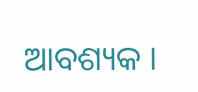ଆବଶ୍ୟକ ।